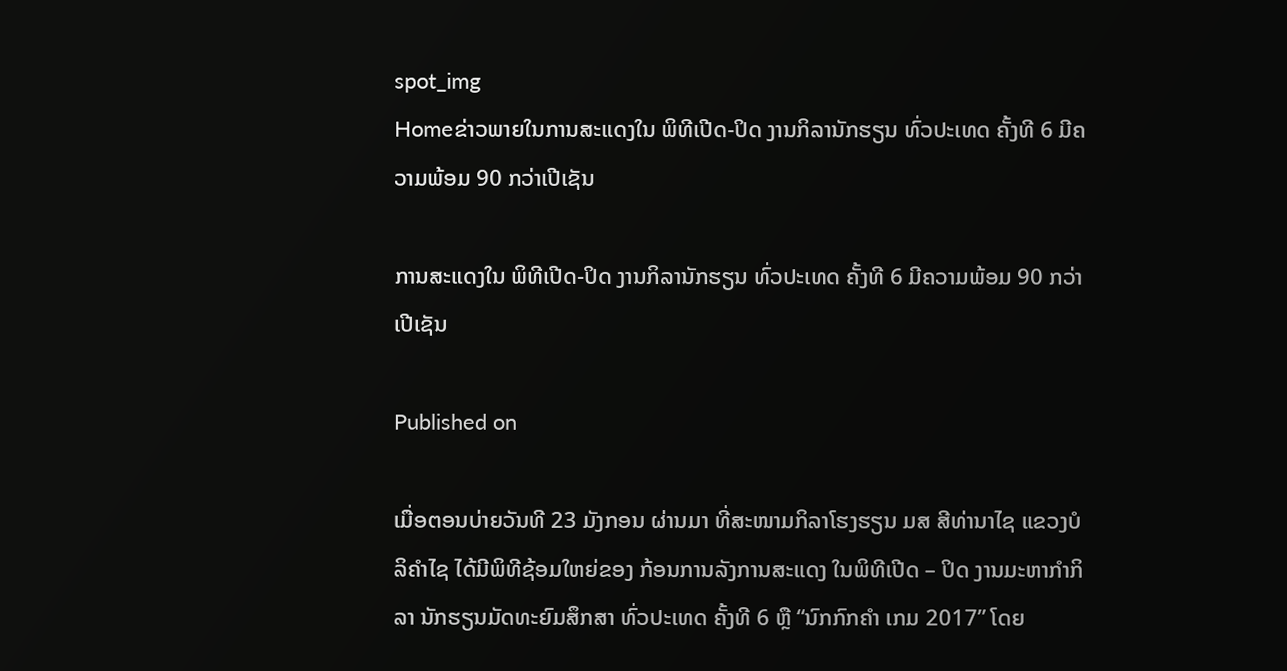spot_img
Homeຂ່າວພາຍໃນການສະແດງໃນ ພິທີເປີດ-ປິດ ງານກິລານັກຮຽນ ທົ່ວປະເທດ ຄັ້ງທີ 6 ມີຄວາມພ້ອມ 90 ກວ່າເປີເຊັນ

ການສະແດງໃນ ພິທີເປີດ-ປິດ ງານກິລານັກຮຽນ ທົ່ວປະເທດ ຄັ້ງທີ 6 ມີຄວາມພ້ອມ 90 ກວ່າເປີເຊັນ

Published on

ເມື່ອຕອນບ່າຍວັນທີ 23 ມັງກອນ ຜ່ານມາ ທີ່ສະໜາມກິລາໂຮງຮຽນ ມສ ສີທ່ານາໄຊ ແຂວງບໍລິຄຳໄຊ ໄດ້ມີພິທີຊ້ອມໃຫຍ່ຂອງ ກ້ອນການລັງການສະແດງ ໃນພິທີເປີດ – ປິດ ງານມະຫາກຳກິລາ ນັກຮຽນມັດທະຍົມສຶກສາ ທົ່ວປະເທດ ຄັ້ງທີ 6 ຫຼື “ນົກກົກຄຳ ເກມ 2017” ໂດຍ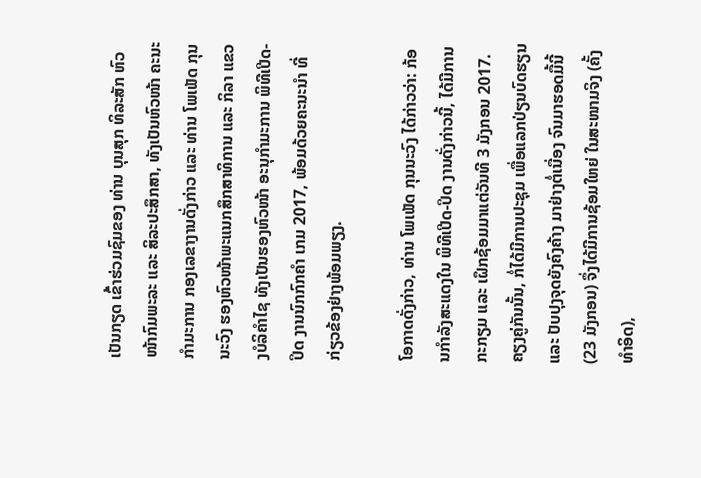ເປັນກຽດ ເຂົ້າຮ່ວມຊົມຂອງ ທ່ານ ບຸນສຸກ ທິລະສັກ ຫົວໜ້າກົມພະລະ ແລະ ສິລະປະສຶກສາ, ທັງເປັນຫົວໜ້າ ຄະນະກຳມະການ ກອງເລຂາງານດັ່ງກ່າວ ແລະ ທ່ານ ໂພເພັດ ກຸນນະວົງ ຮອງຫົວໜ້າພະແນກສຶກສາທິການ ແລະ ກິລາ ແຂວງບໍລິຄຳໄຊ ທັງເປັນຮອງຫົວໜ້າ ອະນຸກຳມະການ ພິທີເປີດ-ປິດ ງານນົກກົກຄຳ ເກມ 2017, ພ້ອມດ້ວຍຄະນະນຳ ທີ່ກ່ຽວຂ້ອງຢ່າງພ້ອມພຽງ.

ໂອກາດດັ່ງກ່າວ, ທ່ານ ໂພເພັດ ກຸນນະວົງ ໄດ້ກ່າວວ່າ: ກ້ອນກຳລັງສະແດງໃນ ພິທີເປີດ-ປິດ ງານດັ່ງກ່າວນີ້, ໄດ້ມີການກະກຽມ ແລະ ເຝຶກຊ້ອມມາແຕ່ວັນທີ 3 ມັງກອນ 2017. ຄຽງຄູ່ກັນນັ້ນ, ກໍ່ໄດ້ມີການປະຊຸມ ເພື່ອແລກປ່ຽນບົດຮຽນ ແລະ ປັບປຸງຈຸດຍັງຄົງຄ້າງ ມາຢ່າງຕໍ່ເນື່ອງ ຈົນມາຮອດມື້ນີ້ (23 ມັງກອນ) ຈຶ່ງໄດ້ມີການຊ້ອມໃຫຍ່ ໃນສະໜາມຈິງ (ຄັ້ງທຳອິດ),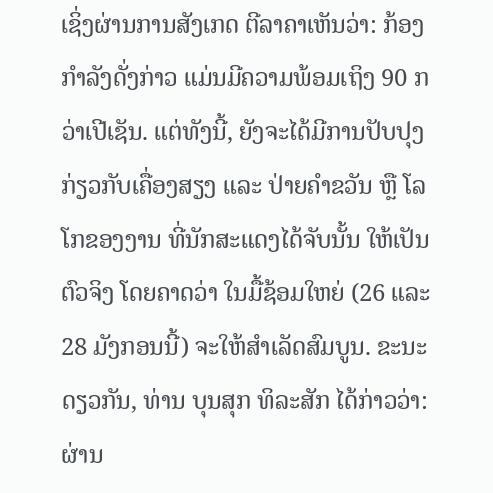ເຊິ່ງຜ່ານການສັງເກດ ຕີລາຄາເຫັນວ່າ: ກ້ອງກຳລັງດັ່ງກ່າວ ແມ່ນມີຄວາມພ້ອມເຖິງ 90 ກວ່າເປີເຊັນ. ແຕ່ທັງນີ້, ຍັງຈະໄດ້ມີການປັບປຸງ ກ່ຽວກັບເຄື່ອງສຽງ ແລະ ປ່າຍຄຳຂວັນ ຫຼື ໂລໂກຂອງງານ ທີ່ນັກສະແດງໄດ້ຈັບນັ້ນ ໃຫ້ເປັນຕົວຈິງ ໂດຍຄາດວ່າ ໃນມື້ຊ້ອມໃຫຍ່ (26 ແລະ 28 ມັງກອນນີ້) ຈະໃຫ້ສຳເລັດສົມບູນ. ຂະນະດຽວກັນ, ທ່ານ ບຸນສຸກ ທິລະສັກ ໄດ້ກ່າວວ່າ: ຜ່ານ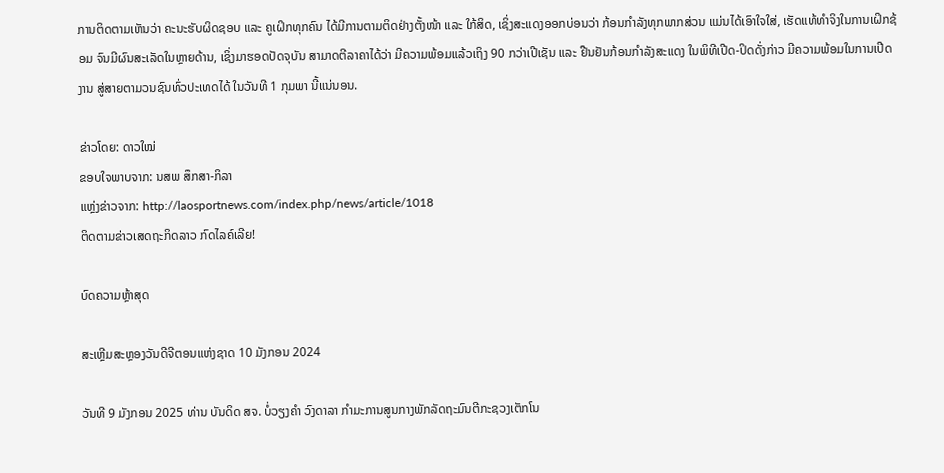ການຕິດຕາມເຫັນວ່າ ຄະນະຮັບຜິດຊອບ ແລະ ຄູເຝິກທຸກຄົນ ໄດ້ມີການຕາມຕິດຢ່າງຕັ້ງໜ້າ ແລະ ໃກ້ສິດ, ເຊິ່ງສະແດງອອກບ່ອນວ່າ ກ້ອນກຳລັງທຸກພາກສ່ວນ ແມ່ນໄດ້ເອົາໃຈໃສ່, ເຮັດແທ້ທຳຈິງໃນການເຝິກຊ້ອມ ຈົນມີຜົນສະເລັດໃນຫຼາຍດ້ານ, ເຊິ່ງມາຮອດປັດຈຸບັນ ສາມາດຕີລາຄາໄດ້ວ່າ ມີຄວາມພ້ອມແລ້ວເຖິງ 90 ກວ່າເປີເຊັນ ແລະ ຢືນຢັນກ້ອນກຳລັງສະແດງ ໃນພິທີເປີດ-ປິດດັ່ງກ່າວ ມີຄວາມພ້ອມໃນການເປີດງານ ສູ່ສາຍຕາມວນຊົນທົ່ວປະເທດໄດ້ ໃນວັນທີ 1 ກຸມພາ ນີ້ແນ່ນອນ.

ຂ່າວໂດຍ: ດາວໃໝ່
ຂອບໃຈພາບຈາກ: ນສພ ສຶກສາ-ກິລາ
ແຫຼ່ງຂ່າວຈາກ: http://laosportnews.com/index.php/news/article/1018
ຕິດຕາມຂ່າວເສດຖະກິດລາວ ກົດໄລຄ໌ເລີຍ!

ບົດຄວາມຫຼ້າສຸດ

ສະເຫຼີມສະຫຼອງວັນດີຈີຕອນແຫ່ງຊາດ 10 ມັງກອນ 2024

ວັນທີ 9 ມັງກອນ 2025 ທ່ານ ບັນດິດ ສຈ. ບໍ່ວຽງຄຳ ວົງດາລາ ກຳມະການສູນກາງພັກລັດຖະມົນຕີກະຊວງເຕັກໂນ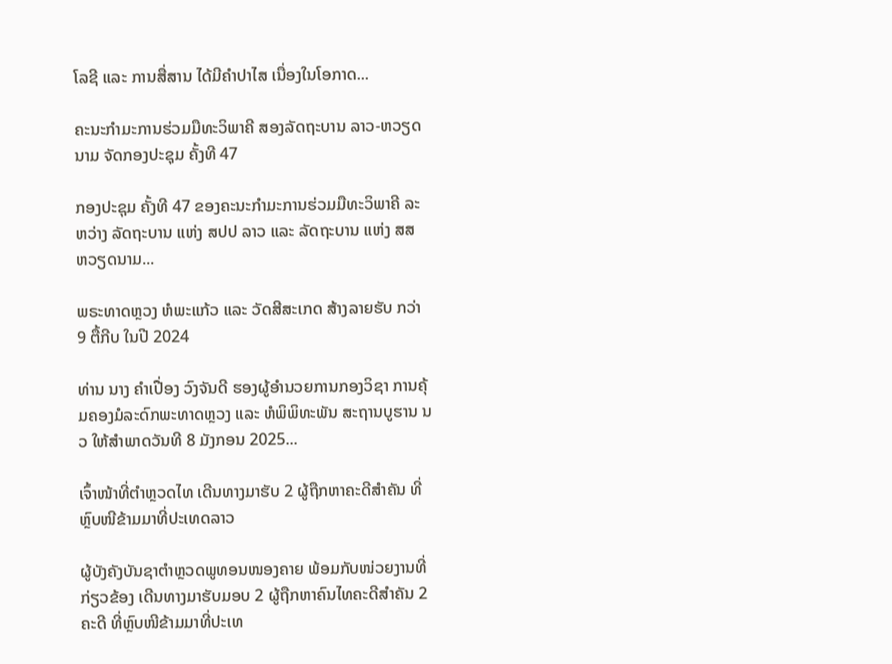ໂລຊີ ແລະ ການສື່ສານ ໄດ້ມີຄໍາປາໄສ ເນື່ອງໃນໂອກາດ...

ຄະນະກຳມະການຮ່ວມມືທະວິພາຄີ ສອງລັດຖະບານ ລາວ-ຫວຽດນາມ ຈັດກອງປະຊຸມ ຄັ້ງທີ 47

ກອງປະຊຸມ ຄັ້ງທີ 47 ຂອງຄະນະກຳມະການຮ່ວມມືທະວິພາຄີ ລະຫວ່າງ ລັດຖະບານ ແຫ່ງ ສປປ ລາວ ແລະ ລັດຖະບານ ແຫ່ງ ສສ ຫວຽດນາມ...

ພຣະທາດຫຼວງ ຫໍພະແກ້ວ ແລະ ວັດສີສະເກດ ສ້າງລາຍຮັບ ກວ່າ 9 ຕື້ກີບ ໃນປີ 2024

ທ່ານ ນາງ ຄໍາເປື່ອງ ວົງຈັນດີ ຮອງຜູ້ອໍານວຍການກອງວິຊາ ການຄຸ້ມຄອງມໍລະດົກພະທາດຫຼວງ ແລະ ຫໍພິພິທະພັນ ສະຖານບູຮານ ນວ ໃຫ້ສຳພາດວັນທີ 8 ມັງກອນ 2025...

ເຈົ້າໜ້າທີ່ຕຳຫຼວດໄທ ເດີນທາງມາຮັບ 2 ຜູ້ຖືກຫາຄະດີສຳຄັນ ທີ່ຫຼົບໜີຂ້າມມາທີ່ປະເທດລາວ

ຜູ້ບັງຄັງບັນຊາຕຳຫຼວດພູທອນໜອງຄາຍ ພ້ອມກັບໜ່ວຍງານທີ່ກ່ຽວຂ້ອງ ເດີນທາງມາຮັບມອບ 2 ຜູ້ຖືກຫາຄົນໄທຄະດີສຳຄັນ 2 ຄະດີ ທີ່ຫຼົບໜີຂ້າມມາທີ່ປະເທ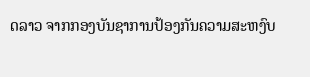ດລາວ ຈາກກອງບັນຊາການປ້ອງກັນຄວາມສະຫງົບ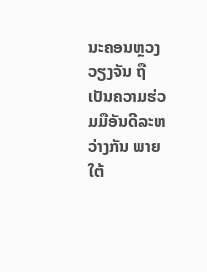ນະຄອນຫຼວງວຽງຈັນ ຖືເປັນຄວາມຮ່ວມມືອັນດີລະຫວ່າງກັນ ພາຍໃຕ້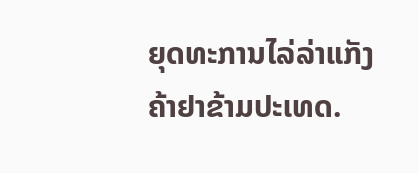ຍຸດທະການໄລ່ລ່າແກັງຄ້າຢາຂ້າມປະເທດ.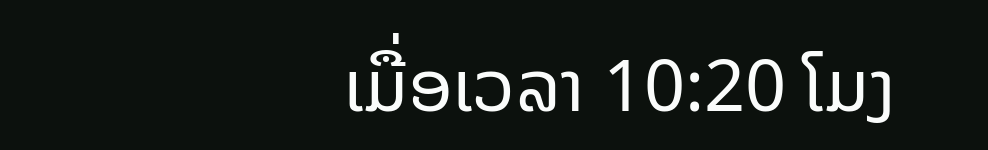ເມື່ອເວລາ 10:20 ໂມງ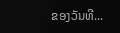ຂອງວັນທີ...